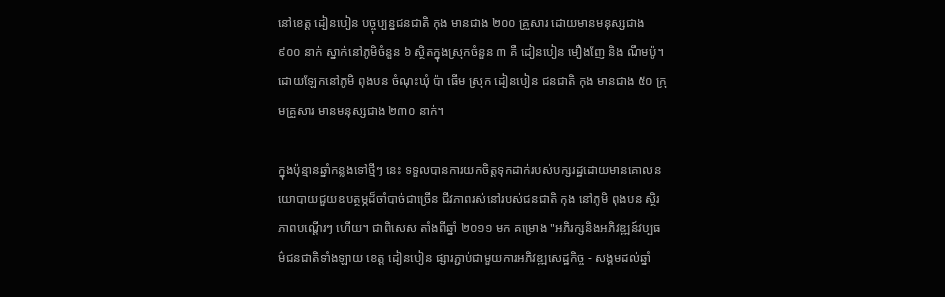នៅខេត្ត ដៀនបៀន បច្ចុប្បន្នជនជាតិ កុង មានជាង ២០០ គ្រួសារ ដោយមានមនុស្សជាង ៩០០ នាក់ ស្នាក់នៅភូមិចំនួន ៦ ស្ថិតក្នុងស្រុកចំនួន ៣ គឺ ដៀនបៀន មឿងញែ និង ណឹមប៉ូ។ ដោយឡែកនៅភូមិ ពុងបន ចំណុះឃុំ ប៉ា ធើម ស្រុក ដៀនបៀន ជនជាតិ កុង មានជាង ៥០ ក្រុមគ្រួសារ មានមនុស្សជាង ២៣០ នាក់។

ក្នុងប៉ុន្មានឆ្នាំកន្លងទៅថ្មីៗ នេះ ទទួលបានការយកចិត្តទុកដាក់របស់បក្សរដ្ឋដោយមានគោលនយោបាយជួយឧបត្ថម្ភដ៏ចាំបាច់ជាច្រើន ជីវភាពរស់នៅរបស់ជនជាតិ កុង នៅភូមិ ពុងបន ស្ថិរភាពបណ្តើរៗ ហើយ។ ជាពិសេស តាំងពីឆ្នាំ ២០១១ មក គម្រោង "អភិរក្សនិងអភិវឌ្ឍន៍វប្បធម៌ជនជាតិទាំងឡាយ ខេត្ត ដៀនបៀន ផ្សារភ្ជាប់ជាមួយការអភិវឌ្ឍសេដ្ឋកិច្ច - សង្គមដល់ឆ្នាំ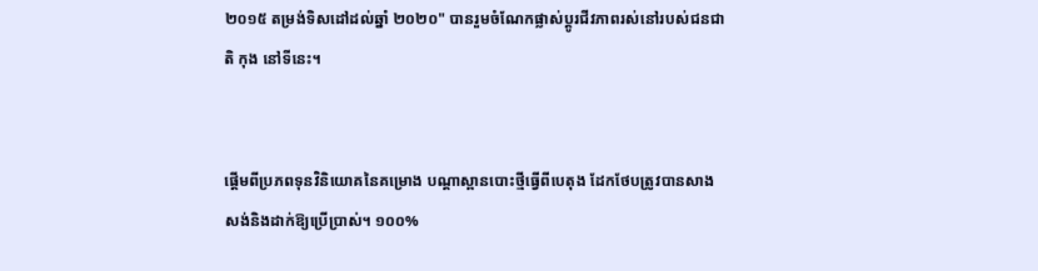២០១៥ តម្រង់ទិសដៅដល់ឆ្នាំ ២០២០" បានរួមចំណែកផ្លាស់ប្តូរជីវភាពរស់នៅរបស់ជនជាតិ កុង នៅទីនេះ។


ផ្តើមពីប្រភពទុនវិនិយោគនៃគម្រោង បណ្តាស្ពានបោះថ្មីធ្វើពីបេតុង ដែកថែបត្រូវបានសាងសង់និងដាក់ឱ្យប្រើប្រាស់។ ១០០%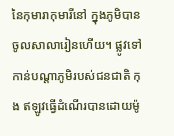នៃកុមារាកុមារីនៅ ក្នុងភូមិបានចូលសាលារៀនហើយ។ ផ្លូវទៅកាន់បណ្តាភូមិរបស់ជនជាតិ កុង ឥឡូវធ្វើដំណើរបានដោយម៉ូ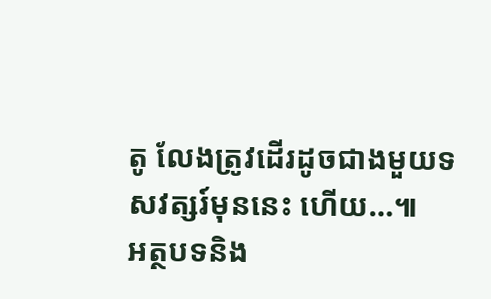តូ លែងត្រូវដើរដូចជាងមួយទសវត្សរ៍មុននេះ ហើយ…៕
អត្ថបទនិង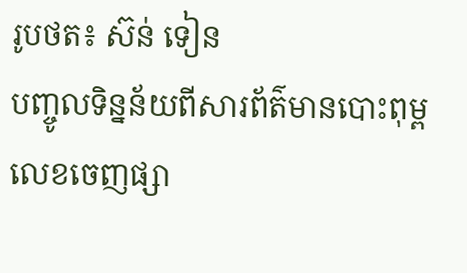រូបថត៖ ស៊ន់ ទៀន
បញ្ចូលទិន្នន័យពីសារព័ត៌មានបោះពុម្ពលេខចេញផ្សា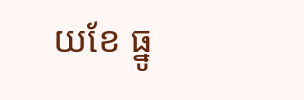យខែ ធ្នូ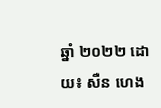ឆ្នាំ ២០២២ ដោយ៖ សឺន ហេង